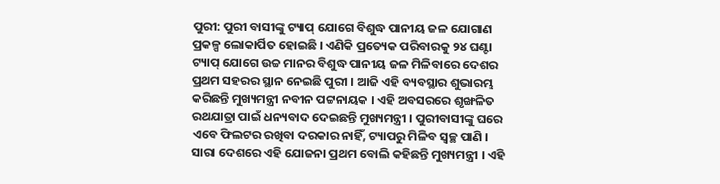ପୁରୀ: ପୁରୀ ବାସୀଙ୍କୁ ଟ୍ୟାପ୍ ଯୋଗେ ବିଶୁଦ୍ଧ ପାନୀୟ ଜଳ ଯୋଗାଣ ପ୍ରକଳ୍ପ ଲୋକାର୍ପିତ ହୋଇଛି । ଏଣିକି ପ୍ରତ୍ୟେକ ପରିବାରକୁ ୨୪ ଘଣ୍ଟା ଟ୍ୟାପ୍ ଯୋଗେ ଉଚ୍ଚ ମାନର ବିଶୁଦ୍ଧ ପାନୀୟ ଜଳ ମିଳିବାରେ ଦେଶର ପ୍ରଥମ ସହରର ସ୍ଥାନ ନେଇଛି ପୁରୀ । ଆଜି ଏହି ବ୍ୟବସ୍ଥାର ଶୁଭାରମ୍ଭ କରିଛନ୍ତି ମୁଖ୍ୟମନ୍ତ୍ରୀ ନବୀନ ପଟ୍ଟନାୟକ । ଏହି ଅବସରରେ ଶୃଙ୍ଖଳିତ ରଥଯାତ୍ରା ପାଇଁ ଧନ୍ୟବାଦ ଦେଇଛନ୍ତି ମୁଖ୍ୟମନ୍ତ୍ରୀ । ପୁରୀବାସୀଙ୍କୁ ଘରେ ଏବେ ଫିଲଟର ରଖିବା ଦରକାର ନାହିଁ, ଟ୍ୟାପରୁ ମିଳିବ ସ୍ୱଚ୍ଛ ପାଣି । ସାରା ଦେଶରେ ଏହି ଯୋଜନା ପ୍ରଥମ ବୋଲି କହିଛନ୍ତି ମୁଖ୍ୟମନ୍ତ୍ରୀ । ଏହି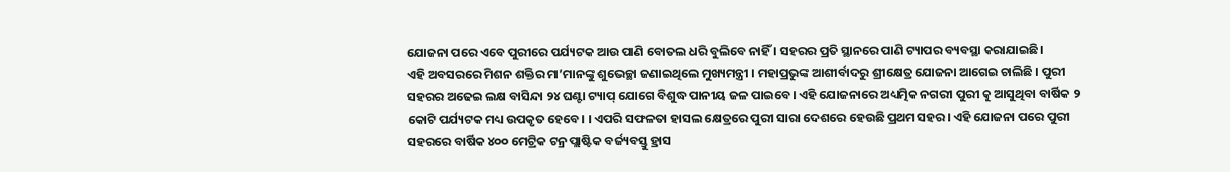ଯୋଜନା ପରେ ଏବେ ପୁରୀରେ ପର୍ଯ୍ୟଟକ ଆଉ ପାଣି ବୋତଲ ଧରି ବୁଲିବେ ନାହିଁ । ସହରର ପ୍ରତି ସ୍ଥାନରେ ପାଣି ଟ୍ୟାପର ବ୍ୟବସ୍ଥା କରାଯାଇଛି।
ଏହି ଅବସରରେ ମିଶନ ଶକ୍ତିର ମା’ମାନଙ୍କୁ ଶୁଭେଚ୍ଛା ଜଣାଇଥିଲେ ମୁଖ୍ୟମନ୍ତ୍ରୀ । ମହାପ୍ରଭୁଙ୍କ ଆଶୀର୍ବାଦରୁ ଶ୍ରୀକ୍ଷେତ୍ର ଯୋଜନା ଆଗେଇ ଚାଲିଛି । ପୁରୀ ସହରର ଅଢେଇ ଲକ୍ଷ ବାସିନ୍ଦା ୨୪ ଘଣ୍ଟା ଟ୍ୟାପ୍ ଯୋଗେ ବିଶୁଦ୍ଧ ପାନୀୟ ଜଳ ପାଇବେ । ଏହି ଯୋଜନାରେ ଅଧ୍ୟତ୍ମିକ ନଗରୀ ପୁରୀ କୁ ଆସୁଥିବା ବାର୍ଷିକ ୨ କୋଟି ପର୍ଯ୍ୟଟକ ମଧ୍ୟ ଉପକୃତ ହେବେ। । ଏପରି ସଫଳତା ହାସଲ କ୍ଷେତ୍ରରେ ପୁରୀ ସାରା ଦେଶରେ ହେଉଛି ପ୍ରଥମ ସହର। ଏହି ଯୋଜନା ପରେ ପୁରୀ ସହରରେ ବାର୍ଷିକ ୪୦୦ ମେଟ୍ରିକ ଟନ୍ର ପ୍ଲାଷ୍ଟିକ ବର୍ଜ୍ୟବସ୍ତୁ ହ୍ରାସ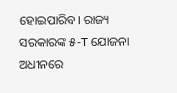ହୋଇପାରିବ। ରାଜ୍ୟ ସରକାରଙ୍କ ୫-T ଯୋଜନା ଅଧୀନରେ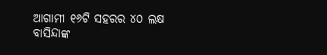ଆଗାମୀ ୧୬ଟି ସହରର ୪୦ ଲକ୍ଷ ବାସିନ୍ଦାଙ୍କ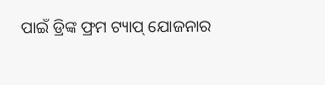ପାଇଁ ଡ୍ରିଙ୍କ ଫ୍ରମ ଟ୍ୟାପ୍ ଯୋଜନାର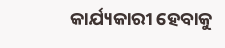କାର୍ଯ୍ୟକାରୀ ହେବାକୁ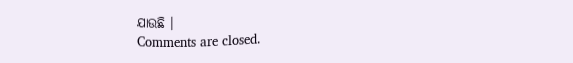ଯାଉଛି ।
Comments are closed.